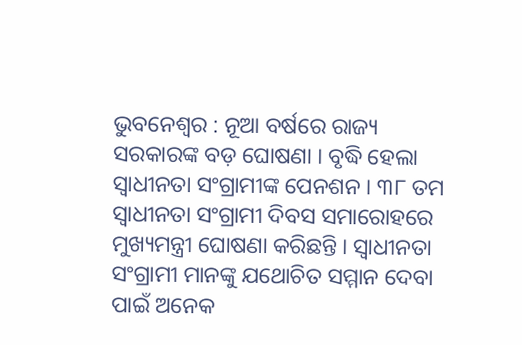ଭୁବନେଶ୍ୱର : ନୂଆ ବର୍ଷରେ ରାଜ୍ୟ ସରକାରଙ୍କ ବଡ଼ ଘୋଷଣା । ବୃଦ୍ଧି ହେଲା ସ୍ୱାଧୀନତା ସଂଗ୍ରାମୀଙ୍କ ପେନଶନ । ୩୮ ତମ ସ୍ୱାଧୀନତା ସଂଗ୍ରାମୀ ଦିବସ ସମାରୋହରେ ମୁଖ୍ୟମନ୍ତ୍ରୀ ଘୋଷଣା କରିଛନ୍ତି । ସ୍ୱାଧୀନତା ସଂଗ୍ରାମୀ ମାନଙ୍କୁ ଯଥୋଚିତ ସମ୍ମାନ ଦେବା ପାଇଁ ଅନେକ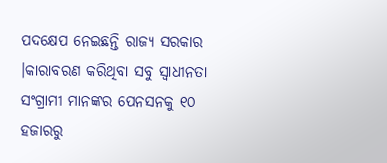ପଦକ୍ଷେପ ନେଇଛନ୍ତି ରାଜ୍ୟ ସରକାର ।କାରାବରଣ କରିଥିବା ସବୁ ସ୍ଵାଧୀନତା ସଂଗ୍ରାମୀ ମାନଙ୍କର ପେନସନକୁ ୧୦ ହଜାରରୁ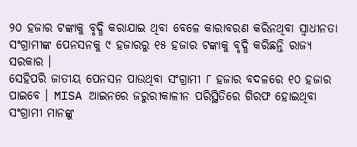୨୦ ହଜାର ଟଙ୍କାକୁ ବୃଦ୍ଧି କରାଯାଇ ଥିବା ବେଳେ କାରାବରଣ କରିନଥିବା ସ୍ଵାଧୀନତା ସଂଗ୍ରାମୀଙ୍କ ପେନସନକୁ ୯ ହଜାରରୁ ୧୫ ହଜାର ଟଙ୍କାକୁ ବୃଦ୍ଧି କରିଛନ୍ତି ରାଜ୍ୟ ସରକାର ।
ସେହିପରି ଜାତୀୟ ପେନସନ ପାଉଥିବା ସଂଗ୍ରାମୀ ୮ ହଜାର ବଦଳରେ ୧୦ ହଜାର ପାଇବେ । MISA ଆଇନରେ ଜରୁରୀକାଳୀନ ପରିସ୍ଥିତିରେ ଗିରଫ ହୋଇଥିବା ସଂଗ୍ରାମୀ ମାନଙ୍କୁ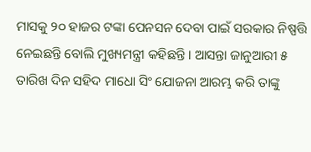ମାସକୁ ୨୦ ହାଜର ଟଙ୍କା ପେନସନ ଦେବା ପାଇଁ ସରକାର ନିଷ୍ପତ୍ତି ନେଇଛନ୍ତି ବୋଲି ମୁଖ୍ୟମନ୍ତ୍ରୀ କହିଛନ୍ତି । ଆସନ୍ତା ଜାନୁଆରୀ ୫ ତାରିଖ ଦିନ ସହିଦ ମାଧୋ ସିଂ ଯୋଜନା ଆରମ୍ଭ କରି ତାଙ୍କୁ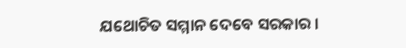ଯଥୋଚିତ ସମ୍ମାନ ଦେବେ ସରକାର ।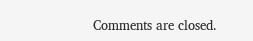Comments are closed.